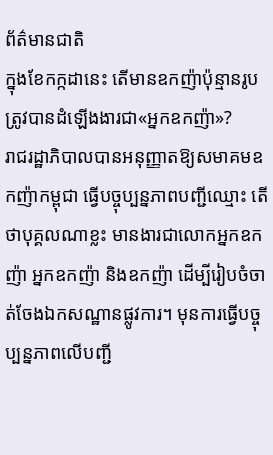ព័ត៌មានជាតិ
ក្នុងខែកក្កដានេះ តើមានឧកញ៉ាប៉ុន្មានរូបត្រូវបានដំឡើងងារជា«អ្នកឧកញ៉ា»?
រាជរដ្ឋាភិបាលបានអនុញ្ញាតឱ្យសមាគមឧកញ៉ាកម្ពុជា ធ្វើបច្ចុប្បន្នភាពបញ្ជីឈ្មោះ តើថាបុគ្គលណាខ្លះ មានងារជាលោកអ្នកឧកញ៉ា អ្នកឧកញ៉ា និងឧកញ៉ា ដើម្បីរៀបចំចាត់ចែងឯកសណ្ឋានផ្លូវការ។ មុនការធ្វើបច្ចុប្បន្នភាពលើបញ្ជី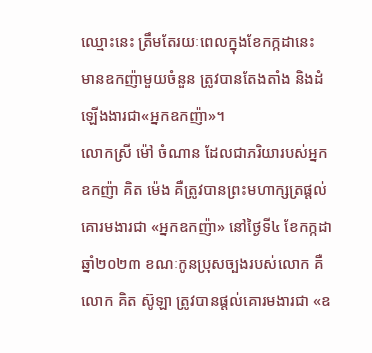ឈ្មោះនេះ ត្រឹមតែរយៈពេលក្នុងខែកក្កដានេះ មានឧកញ៉ាមួយចំនួន ត្រូវបានតែងតាំង និងដំឡើងងារជា«អ្នកឧកញ៉ា»។
លោកស្រី ម៉ៅ ចំណាន ដែលជាភរិយារបស់អ្នកឧកញ៉ា គិត ម៉េង គឺត្រូវបានព្រះមហាក្សត្រផ្ដល់គោរមងារជា «អ្នកឧកញ៉ា» នៅថ្ងៃទី៤ ខែកក្កដា ឆ្នាំ២០២៣ ខណៈកូនប្រុសច្បងរបស់លោក គឺលោក គិត ស៊ូឡា ត្រូវបានផ្ដល់គោរមងារជា «ឧ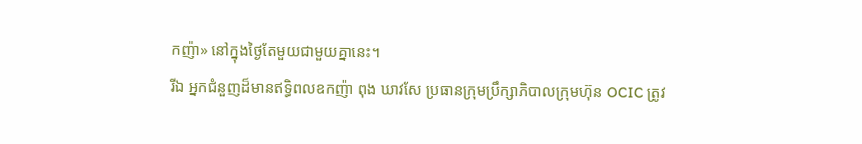កញ៉ា» នៅក្នុងថ្ងៃតែមួយជាមួយគ្នានេះ។
រីឯ អ្នកជំនួញដ៏មានឥទ្ធិពលឧកញ៉ា ពុង ឃាវសែ ប្រធានក្រុមប្រឹក្សាភិបាលក្រុមហ៊ុន OCIC ត្រូវ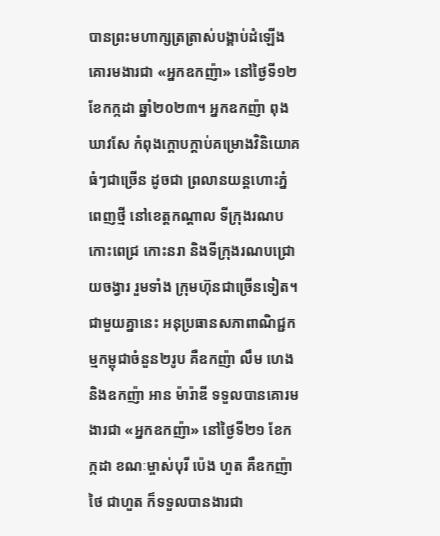បានព្រះមហាក្សត្រត្រាស់បង្គាប់ដំឡើងគោរមងារជា «អ្នកឧកញ៉ា» នៅថ្ងៃទី១២ ខែកក្កដា ឆ្នាំ២០២៣។ អ្នកឧកញ៉ា ពុង ឃាវសែ កំពុងក្ដោបក្ដាប់គម្រោងវិនិយោគធំៗជាច្រើន ដូចជា ព្រលានយន្តហោះភ្នំពេញថ្មី នៅខេត្តកណ្ដាល ទីក្រុងរណបកោះពេជ្រ កោះនរា និងទីក្រុងរណបជ្រោយចង្វារ រួមទាំង ក្រុមហ៊ុនជាច្រើនទៀត។
ជាមួយគ្នានេះ អនុប្រធានសភាពាណិជ្ជកម្មកម្ពុជាចំនួន២រូប គឺឧកញ៉ា លឹម ហេង និងឧកញ៉ា អាន ម៉ារ៉ាឌី ទទួលបានគោរមងារជា «អ្នកឧកញ៉ា» នៅថ្ងៃទី២១ ខែកក្កដា ខណៈម្ចាស់បុរី ប៉េង ហួត គឺឧកញ៉ា ថៃ ជាហួត ក៏ទទួលបានងារជា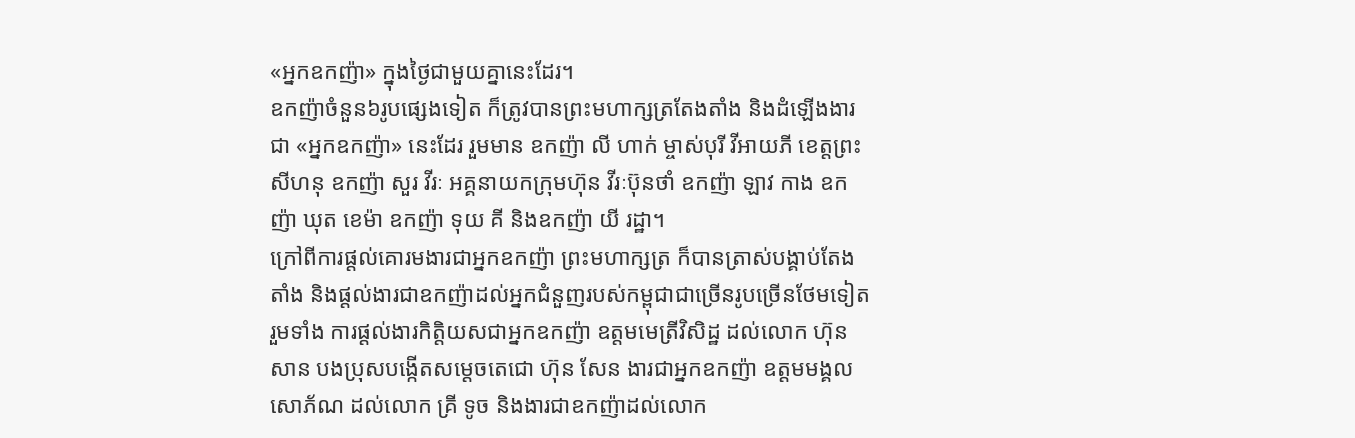«អ្នកឧកញ៉ា» ក្នុងថ្ងៃជាមួយគ្នានេះដែរ។
ឧកញ៉ាចំនួន៦រូបផ្សេងទៀត ក៏ត្រូវបានព្រះមហាក្សត្រតែងតាំង និងដំឡើងងារជា «អ្នកឧកញ៉ា» នេះដែរ រួមមាន ឧកញ៉ា លី ហាក់ ម្ចាស់បុរី វីអាយភី ខេត្តព្រះសីហនុ ឧកញ៉ា សួរ វីរៈ អគ្គនាយកក្រុមហ៊ុន វីរៈប៊ុនថាំ ឧកញ៉ា ឡាវ កាង ឧកញ៉ា ឃុត ខេម៉ា ឧកញ៉ា ទុយ គី និងឧកញ៉ា យី រដ្ឋា។
ក្រៅពីការផ្ដល់គោរមងារជាអ្នកឧកញ៉ា ព្រះមហាក្សត្រ ក៏បានត្រាស់បង្គាប់តែងតាំង និងផ្ដល់ងារជាឧកញ៉ាដល់អ្នកជំនួញរបស់កម្ពុជាជាច្រើនរូបច្រើនថែមទៀត រួមទាំង ការផ្ដល់ងារកិត្តិយសជាអ្នកឧកញ៉ា ឧត្តមមេត្រីវិសិដ្ឋ ដល់លោក ហ៊ុន សាន បងប្រុសបង្កើតសម្ដេចតេជោ ហ៊ុន សែន ងារជាអ្នកឧកញ៉ា ឧត្តមមង្គលសោភ័ណ ដល់លោក គ្រី ទូច និងងារជាឧកញ៉ាដល់លោក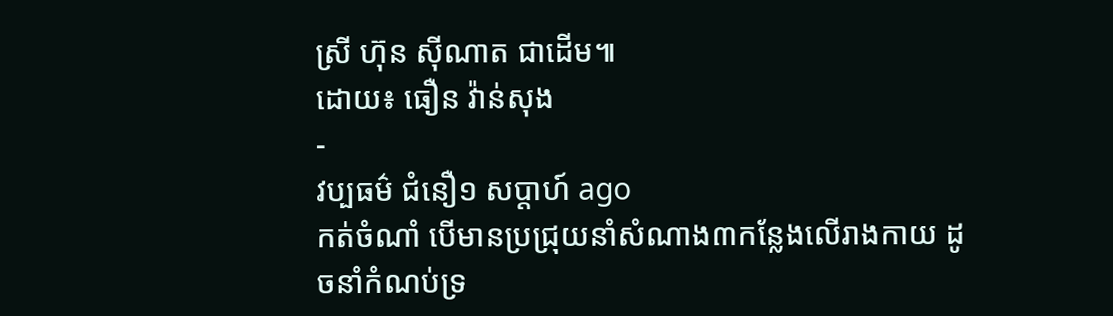ស្រី ហ៊ុន ស៊ីណាត ជាដើម៕
ដោយ៖ ធឿន វ៉ាន់សុង
-
វប្បធម៌ ជំនឿ១ សប្តាហ៍ ago
កត់ចំណាំ បើមានប្រជ្រុយនាំសំណាង៣កន្លែងលើរាងកាយ ដូចនាំកំណប់ទ្រ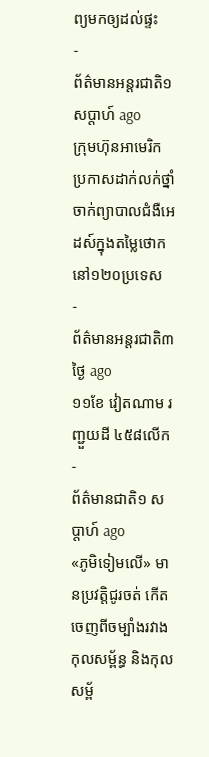ព្យមកឲ្យដល់ផ្ទះ
-
ព័ត៌មានអន្ដរជាតិ១ សប្តាហ៍ ago
ក្រុមហ៊ុនអាមេរិក ប្រកាសដាក់លក់ថ្នាំចាក់ព្យាបាលជំងឺអេដស៍ក្នុងតម្លៃថោក នៅ១២០ប្រទេស
-
ព័ត៌មានអន្ដរជាតិ៣ ថ្ងៃ ago
១១ខែ វៀតណាម រញ្ជួយដី ៤៥៨លើក
-
ព័ត៌មានជាតិ១ សប្តាហ៍ ago
«ភូមិទៀមលើ» មានប្រវត្តិជូរចត់ កើតចេញពីចម្បាំងរវាងកុលសម្ព័ន្ធ និងកុលសម្ព័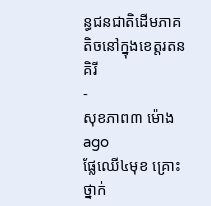ន្ធជនជាតិដើមភាគតិចនៅក្នុងខេត្តរតនគិរី
-
សុខភាព៣ ម៉ោង ago
ផ្លែឈើ៤មុខ គ្រោះថ្នាក់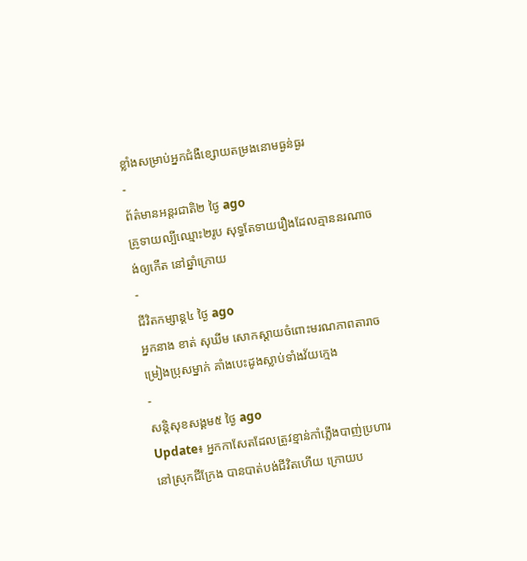ខ្លាំងសម្រាប់អ្នកជំងឺខ្សោយតម្រងនោមធ្ងន់ធ្ងរ
-
ព័ត៌មានអន្ដរជាតិ២ ថ្ងៃ ago
គ្រូទាយល្បីឈ្មោះ២រូប សុទ្ធតែទាយរឿងដែលគ្មាននរណាចង់ឲ្យកើត នៅឆ្នាំក្រោយ
-
ជីវិតកម្សាន្ដ៤ ថ្ងៃ ago
អ្នកនាង ខាត់ សុឃីម សោកស្តាយចំពោះមរណភាពតារាចម្រៀងប្រុសម្នាក់ គាំងបេះដូងស្លាប់ទាំងវ័យក្មេង
-
សន្តិសុខសង្គម៥ ថ្ងៃ ago
Update៖ អ្នកកាសែតដែលត្រូវខ្មាន់កាំភ្លើងបាញ់ប្រហារនៅស្រុកជីក្រែង បានបាត់បង់ជីវិតហើយ ក្រោយប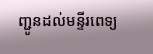ញ្ជូនដល់មន្ទីរពេទ្យ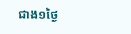ជាង១ថ្ងៃ